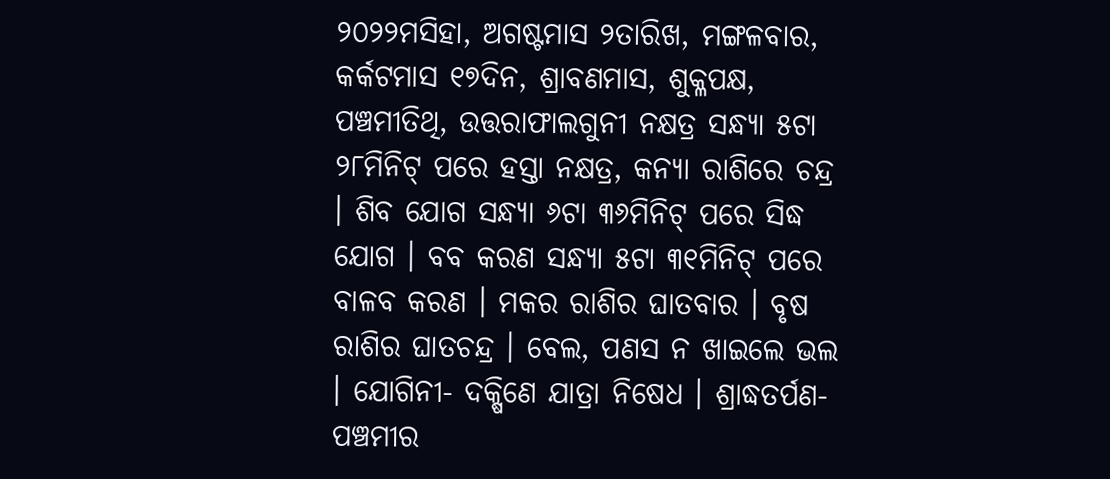୨୦୨୨ମସିହା, ଅଗଷ୍ଟମାସ ୨ତାରିଖ, ମଙ୍ଗଳବାର, କର୍କଟମାସ ୧୭ଦିନ, ଶ୍ରାବଣମାସ, ଶୁକ୍ଳପକ୍ଷ, ପଞ୍ଚମୀତିଥି, ଉତ୍ତରାଫାଲଗୁନୀ ନକ୍ଷତ୍ର ସନ୍ଧ୍ୟା ୫ଟା ୨୮ମିନିଟ୍ ପରେ ହସ୍ତା ନକ୍ଷତ୍ର, କନ୍ୟା ରାଶିରେ ଚନ୍ଦ୍ର । ଶିବ ଯୋଗ ସନ୍ଧ୍ୟା ୬ଟା ୩୬ମିନିଟ୍ ପରେ ସିଦ୍ଧ ଯୋଗ । ବବ କରଣ ସନ୍ଧ୍ୟା ୫ଟା ୩୧ମିନିଟ୍ ପରେ ବାଳବ କରଣ । ମକର ରାଶିର ଘାତବାର । ବୃଷ ରାଶିର ଘାତଚନ୍ଦ୍ର । ବେଲ, ପଣସ ନ ଖାଇଲେ ଭଲ । ଯୋଗିନୀ- ଦକ୍ଷିଣେ ଯାତ୍ରା ନିଷେଧ । ଶ୍ରାଦ୍ଧତର୍ପଣ- ପଞ୍ଚମୀର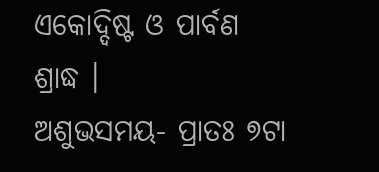ଏକୋଦ୍ଦିଷ୍ଟ ଓ ପାର୍ବଣ ଶ୍ରାଦ୍ଧ ।
ଅଶୁଭସମୟ- ପ୍ରାତଃ ୭ଟା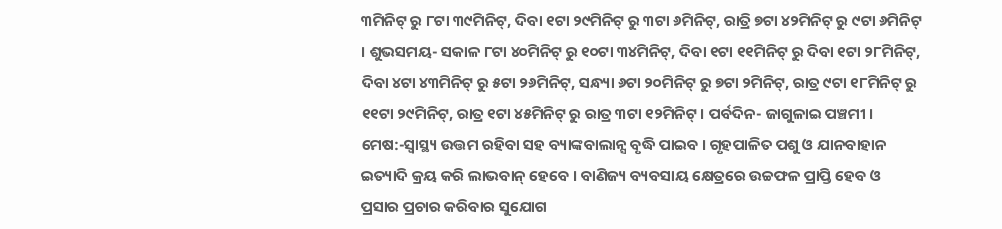୩ମିନିଟ୍ ରୁ ୮ଟା ୩୯ମିନିଟ୍, ଦିବା ୧ଟା ୨୯ମିନିଟ୍ ରୁ ୩ଟା ୬ମିନିଟ୍, ରାତ୍ରି ୭ଟା ୪୨ମିନିଟ୍ ରୁ ୯ଟା ୬ମିନିଟ୍ । ଶୁଭସମୟ- ସକାଳ ୮ଟା ୪୦ମିନିଟ୍ ରୁ ୧୦ଟା ୩୪ମିନିଟ୍, ଦିବା ୧ଟା ୧୧ମିନିଟ୍ ରୁ ଦିବା ୧ଟା ୨୮ମିନିଟ୍, ଦିବା ୪ଟା ୪୩ମିନିଟ୍ ରୁ ୫ଟା ୨୬ମିନିଟ୍, ସନ୍ଧ୍ୟା ୬ଟା ୨୦ମିନିଟ୍ ରୁ ୭ଟା ୨ମିନିଟ୍, ରାତ୍ର ୯ଟା ୧୮ମିନିଟ୍ ରୁ ୧୧ଟା ୨୯ମିନିଟ୍, ରାତ୍ର ୧ଟା ୪୫ମିନିଟ୍ ରୁ ରାତ୍ର ୩ଟା ୧୨ମିନିଟ୍ । ପର୍ବଦିନ- ଜାଗୁଳାଇ ପଞ୍ଚମୀ ।
ମେଷ:-ସ୍ୱାସ୍ଥ୍ୟ ଉତ୍ତମ ରହିବା ସହ ବ୍ୟାଙ୍କବାଲାନ୍ସ ବୃଦ୍ଧି ପାଇବ । ଗୃହପାଳିତ ପଶୁ ଓ ଯାନବାହାନ ଇତ୍ୟାଦି କ୍ରୟ କରି ଲାଭବାନ୍ ହେବେ । ବାଣିଜ୍ୟ ବ୍ୟବସାୟ କ୍ଷେତ୍ରରେ ଉଚ୍ଚଫଳ ପ୍ରାପ୍ତି ହେବ ଓ ପ୍ରସାର ପ୍ରଚାର କରିବାର ସୁଯୋଗ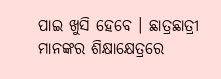ପାଇ ଖୁସି ହେବେ । ଛାତ୍ରଛାତ୍ରୀ ମାନଙ୍କର ଶିକ୍ଷାକ୍ଷେତ୍ରରେ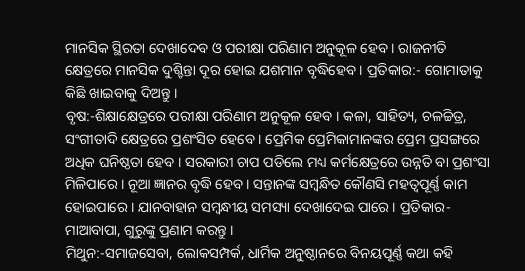ମାନସିକ ସ୍ଥିରତା ଦେଖାଦେବ ଓ ପରୀକ୍ଷା ପରିଣାମ ଅନୁକୂଳ ହେବ । ରାଜନୀତି କ୍ଷେତ୍ରରେ ମାନସିକ ଦୁଶ୍ଚିନ୍ତା ଦୂର ହୋଇ ଯଶମାନ ବୃଦ୍ଧିହେବ । ପ୍ରତିକାର:- ଗୋମାତାକୁ କିଛି ଖାଇବାକୁ ଦିଅନ୍ତୁ ।
ବୃଷ:-ଶିକ୍ଷାକ୍ଷେତ୍ରରେ ପରୀକ୍ଷା ପରିଣାମ ଅନୁକୂଳ ହେବ । କଳା, ସାହିତ୍ୟ, ଚଳଚ୍ଚିତ୍ର, ସଂଗୀତାଦି କ୍ଷେତ୍ରରେ ପ୍ରଶଂସିତ ହେବେ । ପ୍ରେମିକ ପ୍ରେମିକାମାନଙ୍କର ପ୍ରେମ ପ୍ରସଙ୍ଗରେ ଅଧିକ ଘନିଷ୍ଠତା ହେବ । ସରକାରୀ ଚାପ ପଡିଲେ ମଧ୍ୟ କର୍ମକ୍ଷେତ୍ରରେ ଉନ୍ନତି ବା ପ୍ରଶଂସା ମିଳିପାରେ । ନୂଆ ଜ୍ଞାନର ବୃଦ୍ଧି ହେବ । ସନ୍ତାନଙ୍କ ସମ୍ବନ୍ଧିତ କୌଣସି ମହତ୍ଵପୂର୍ଣ୍ଣ କାମ ହୋଇପାରେ । ଯାନବାହାନ ସମ୍ବନ୍ଧୀୟ ସମସ୍ୟା ଦେଖାଦେଇ ପାରେ । ପ୍ରତିକାର-ମାଆବାପା, ଗୁରୁଙ୍କୁ ପ୍ରଣାମ କରନ୍ତୁ ।
ମିଥୁନ:-ସମାଜସେବା, ଲୋକସମ୍ପର୍କ, ଧାର୍ମିକ ଅନୁଷ୍ଠାନରେ ବିନୟପୂର୍ଣ୍ଣ କଥା କହି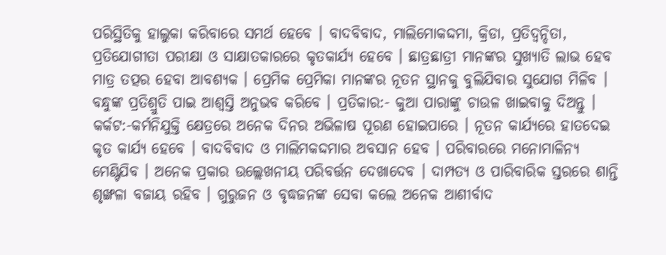ପରିସ୍ଥିତିକୁ ହାଲୁକା କରିବାରେ ସମର୍ଥ ହେବେ । ବାଦବିବାଦ, ମାଲିମୋକଦ୍ଦମା, କ୍ରିଡା, ପ୍ରତିଦ୍ଵନ୍ଦିତା, ପ୍ରତିଯୋଗୀତା ପରୀକ୍ଷା ଓ ସାକ୍ଷାତକାରରେ କୃତକାର୍ଯ୍ୟ ହେବେ । ଛାତ୍ରଛାତ୍ରୀ ମାନଙ୍କର ସୁଖ୍ୟାତି ଲାଭ ହେବ ମାତ୍ର ତତ୍ପର ହେବା ଆବଶ୍ୟକ । ପ୍ରେମିକ ପ୍ରେମିକା ମାନଙ୍କର ନୂତନ ସ୍ଥାନକୁ ବୁଲିଯିବାର ସୁଯୋଗ ମିଳିବ । ବନ୍ଧୁଙ୍କ ପ୍ରତିଶ୍ରୁତି ପାଇ ଆଶ୍ଵସ୍ତି ଅନୁଭବ କରିବେ । ପ୍ରତିକାର:- କୁଆ ପାରାଙ୍କୁ ଚାଉଳ ଖାଇବାକୁ ଦିଅନ୍ତୁ ।
କର୍କଟ:-କର୍ମନିଯୁକ୍ତି କ୍ଷେତ୍ରରେ ଅନେକ ଦିନର ଅଭିଳାଷ ପୂରଣ ହୋଇପାରେ । ନୂତନ କାର୍ଯ୍ୟରେ ହାତଦେଇ କୃତ କାର୍ଯ୍ୟ ହେବେ । ବାଦବିବାଦ ଓ ମାଲିମକଦ୍ଦମାର ଅବସାନ ହେବ । ପରିବାରରେ ମନୋମାଳିନ୍ୟ ମେଣ୍ଟିଯିବ । ଅନେକ ପ୍ରକାର ଉଲ୍ଲେଖନୀୟ ପରିବର୍ତ୍ତନ ଦେଖାଦେବ । ଦାମ୍ପତ୍ୟ ଓ ପାରିବାରିକ ସ୍ତରରେ ଶାନ୍ତି ଶୃଙ୍ଖଳା ବଜାୟ ରହିବ । ଗୁରୁଜନ ଓ ବୃଦ୍ଧଜନଙ୍କ ସେବା କଲେ ଅନେକ ଆଶୀର୍ବାଦ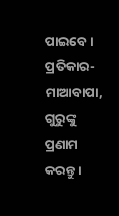ପାଇବେ । ପ୍ରତିକାର-ମାଆବାପା, ଗୁରୁଙ୍କୁ ପ୍ରଣାମ କରନ୍ତୁ ।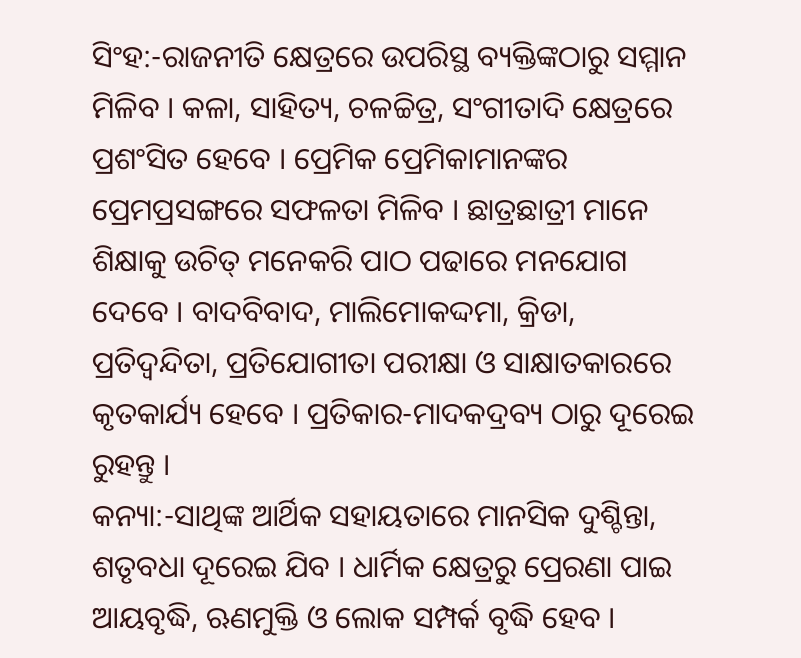ସିଂହ:-ରାଜନୀତି କ୍ଷେତ୍ରରେ ଉପରିସ୍ଥ ବ୍ୟକ୍ତିଙ୍କଠାରୁ ସମ୍ମାନ ମିଳିବ । କଳା, ସାହିତ୍ୟ, ଚଳଚ୍ଚିତ୍ର, ସଂଗୀତାଦି କ୍ଷେତ୍ରରେ ପ୍ରଶଂସିତ ହେବେ । ପ୍ରେମିକ ପ୍ରେମିକାମାନଙ୍କର ପ୍ରେମପ୍ରସଙ୍ଗରେ ସଫଳତା ମିଳିବ । ଛାତ୍ରଛାତ୍ରୀ ମାନେ ଶିକ୍ଷାକୁ ଉଚିତ୍ ମନେକରି ପାଠ ପଢାରେ ମନଯୋଗ ଦେବେ । ବାଦବିବାଦ, ମାଲିମୋକଦ୍ଦମା, କ୍ରିଡା, ପ୍ରତିଦ୍ଵନ୍ଦିତା, ପ୍ରତିଯୋଗୀତା ପରୀକ୍ଷା ଓ ସାକ୍ଷାତକାରରେ କୃତକାର୍ଯ୍ୟ ହେବେ । ପ୍ରତିକାର-ମାଦକଦ୍ରବ୍ୟ ଠାରୁ ଦୂରେଇ ରୁହନ୍ତୁ ।
କନ୍ୟା:-ସାଥିଙ୍କ ଆର୍ଥିକ ସହାୟତାରେ ମାନସିକ ଦୁଶ୍ଚିନ୍ତା, ଶତୃବଧା ଦୂରେଇ ଯିବ । ଧାର୍ମିକ କ୍ଷେତ୍ରରୁ ପ୍ରେରଣା ପାଇ ଆୟବୃଦ୍ଧି, ଋଣମୁକ୍ତି ଓ ଲୋକ ସମ୍ପର୍କ ବୃଦ୍ଧି ହେବ ।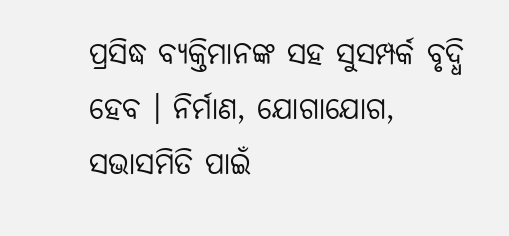ପ୍ରସିଦ୍ଧ ବ୍ୟକ୍ତିମାନଙ୍କ ସହ ସୁସମ୍ପର୍କ ବୃଦ୍ଧି ହେବ । ନିର୍ମାଣ, ଯୋଗାଯୋଗ, ସଭାସମିତି ପାଇଁ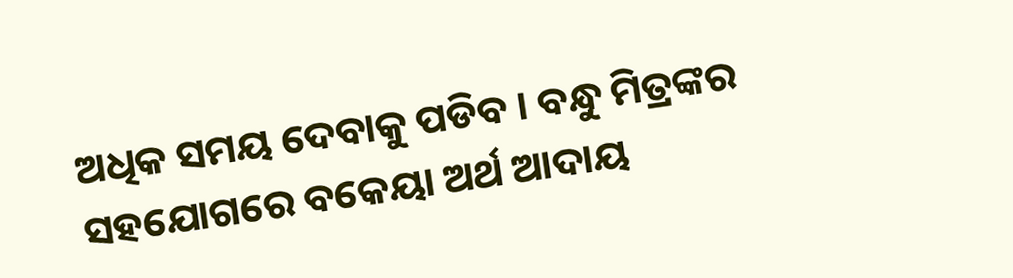ଅଧିକ ସମୟ ଦେବାକୁ ପଡିବ । ବନ୍ଧୁ ମିତ୍ରଙ୍କର ସହଯୋଗରେ ବକେୟା ଅର୍ଥ ଆଦାୟ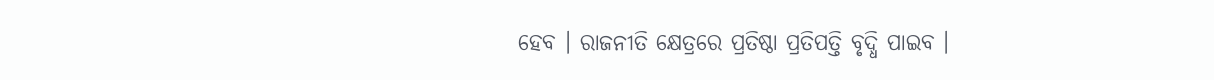ହେବ । ରାଜନୀତି କ୍ଷେତ୍ରରେ ପ୍ରତିଷ୍ଠା ପ୍ରତିପତ୍ତି ବୃଦ୍ଧି ପାଇବ ।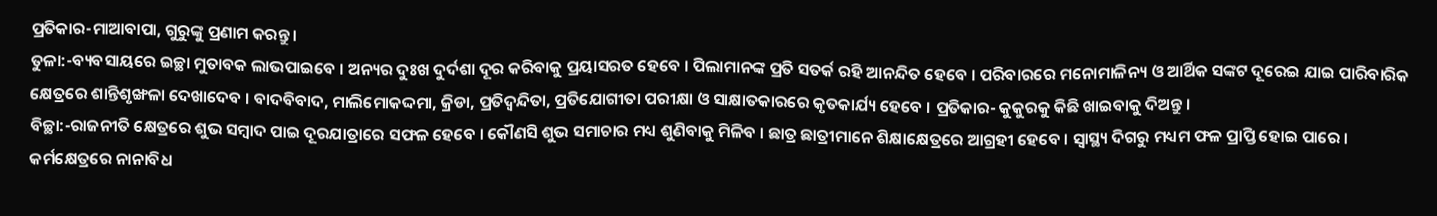ପ୍ରତିକାର-ମାଆବାପା, ଗୁରୁଙ୍କୁ ପ୍ରଣାମ କରନ୍ତୁ ।
ତୁଳା:-ବ୍ୟବସାୟରେ ଇଚ୍ଛା ମୁତାବକ ଲାଭପାଇବେ । ଅନ୍ୟର ଦୁଃଖ ଦୁର୍ଦଶା ଦୂର କରିବାକୁ ପ୍ରୟାସରତ ହେବେ । ପିଲାମାନଙ୍କ ପ୍ରତି ସତର୍କ ରହି ଆନନ୍ଦିତ ହେବେ । ପରିବାରରେ ମନୋମାଳିନ୍ୟ ଓ ଆର୍ଥିକ ସଙ୍କଟ ଦୂରେଇ ଯାଇ ପାରିବାରିକ କ୍ଷେତ୍ରରେ ଶାନ୍ତିଶୃଙ୍ଖଳା ଦେଖାଦେବ । ବାଦବିବାଦ, ମାଲିମୋକଦ୍ଦମା, କ୍ରିଡା, ପ୍ରତିଦ୍ଵନ୍ଦିତା, ପ୍ରତିଯୋଗୀତା ପରୀକ୍ଷା ଓ ସାକ୍ଷାତକାରରେ କୃତକାର୍ଯ୍ୟ ହେବେ । ପ୍ରତିକାର- କୁକୁରକୁ କିଛି ଖାଇବାକୁ ଦିଅନ୍ତୁ ।
ବିଚ୍ଛା:-ରାଜନୀତି କ୍ଷେତ୍ରରେ ଶୁଭ ସମ୍ବାଦ ପାଇ ଦୂରଯାତ୍ରାରେ ସଫଳ ହେବେ । କୌଣସି ଶୁଭ ସମାଚାର ମଧ୍ୟ ଶୁଣିବାକୁ ମିଳିବ । ଛାତ୍ର ଛାତ୍ରୀମାନେ ଶିକ୍ଷାକ୍ଷେତ୍ରରେ ଆଗ୍ରହୀ ହେବେ । ସ୍ୱାସ୍ଥ୍ୟ ଦିଗରୁ ମଧ୍ୟମ ଫଳ ପ୍ରାପ୍ତି ହୋଇ ପାରେ । କର୍ମକ୍ଷେତ୍ରରେ ନାନାବିଧ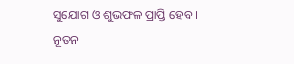ସୁଯୋଗ ଓ ଶୁଭଫଳ ପ୍ରାପ୍ତି ହେବ । ନୂତନ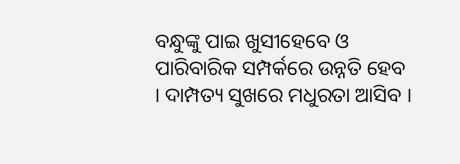ବନ୍ଧୁଙ୍କୁ ପାଇ ଖୁସୀହେବେ ଓ ପାରିବାରିକ ସମ୍ପର୍କରେ ଉନ୍ନତି ହେବ । ଦାମ୍ପତ୍ୟ ସୁଖରେ ମଧୁରତା ଆସିବ ।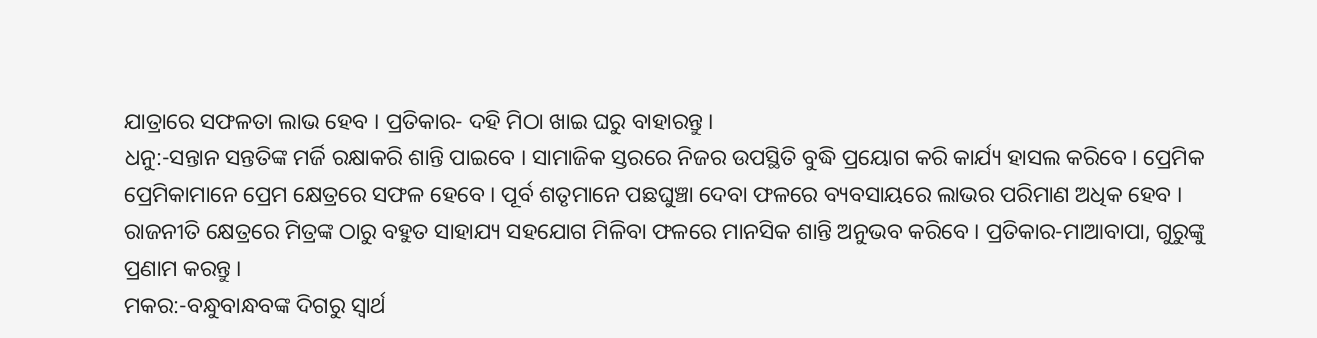ଯାତ୍ରାରେ ସଫଳତା ଲାଭ ହେବ । ପ୍ରତିକାର- ଦହି ମିଠା ଖାଇ ଘରୁ ବାହାରନ୍ତୁ ।
ଧନୁ:-ସନ୍ତାନ ସନ୍ତତିଙ୍କ ମର୍ଜି ରକ୍ଷାକରି ଶାନ୍ତି ପାଇବେ । ସାମାଜିକ ସ୍ତରରେ ନିଜର ଉପସ୍ଥିତି ବୁଦ୍ଧି ପ୍ରୟୋଗ କରି କାର୍ଯ୍ୟ ହାସଲ କରିବେ । ପ୍ରେମିକ ପ୍ରେମିକାମାନେ ପ୍ରେମ କ୍ଷେତ୍ରରେ ସଫଳ ହେବେ । ପୂର୍ବ ଶତୃମାନେ ପଛଘୁଞ୍ଚା ଦେବା ଫଳରେ ବ୍ୟବସାୟରେ ଲାଭର ପରିମାଣ ଅଧିକ ହେବ । ରାଜନୀତି କ୍ଷେତ୍ରରେ ମିତ୍ରଙ୍କ ଠାରୁ ବହୁତ ସାହାଯ୍ୟ ସହଯୋଗ ମିଳିବା ଫଳରେ ମାନସିକ ଶାନ୍ତି ଅନୁଭବ କରିବେ । ପ୍ରତିକାର-ମାଆବାପା, ଗୁରୁଙ୍କୁ ପ୍ରଣାମ କରନ୍ତୁ ।
ମକର:-ବନ୍ଧୁବାନ୍ଧବଙ୍କ ଦିଗରୁ ସ୍ଵାର୍ଥ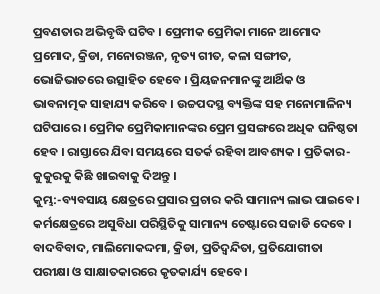ପ୍ରବଣତାର ଅଭିବୃଦ୍ଧି ଘଟିବ । ପ୍ରେମୀକ ପ୍ରେମିକା ମାନେ ଆମୋଦ ପ୍ରମୋଦ, କ୍ରିଡା, ମନୋରଞ୍ଜନ, ନୃତ୍ୟ ଗୀତ, କଳା ସଙ୍ଗୀତ, ଭୋଜିଭାତରେ ଉତ୍ସାହିତ ହେବେ । ପ୍ରିୟଜନମାନଙ୍କୁ ଆର୍ଥିକ ଓ ଭାବନାତ୍ମକ ସାହାଯ୍ୟ କରିବେ । ଉଚ୍ଚପଦସ୍ଥ ବ୍ୟକ୍ତିଙ୍କ ସହ ମନୋମାଳିନ୍ୟ ଘଟିପାରେ । ପ୍ରେମିକ ପ୍ରେମିକାମାନଙ୍କର ପ୍ରେମ ପ୍ରସଙ୍ଗରେ ଅଧିକ ଘନିଷ୍ଠତା ହେବ । ରାସ୍ତାରେ ଯିବା ସମୟରେ ସତର୍କ ରହିବା ଆବଶ୍ୟକ । ପ୍ରତିକାର- କୁକୁରକୁ କିଛି ଖାଇବାକୁ ଦିଅନ୍ତୁ ।
କୁମ୍ଭ:-ବ୍ୟବସାୟ କ୍ଷେତ୍ରରେ ପ୍ରସାର ପ୍ରଚାର କରି ସାମାନ୍ୟ ଲାଭ ପାଇବେ । କର୍ମକ୍ଷେତ୍ରରେ ଅସୁବିଧା ପରିସ୍ଥିତିକୁ ସାମାନ୍ୟ ଚେଷ୍ଟାରେ ସଜାଡି ଦେବେ । ବାଦବିବାଦ, ମାଲିମୋକଦ୍ଦମା, କ୍ରିଡା, ପ୍ରତିଦ୍ଵନ୍ଦିତା, ପ୍ରତିଯୋଗୀତା ପରୀକ୍ଷା ଓ ସାକ୍ଷାତକାରରେ କୃତକାର୍ଯ୍ୟ ହେବେ ।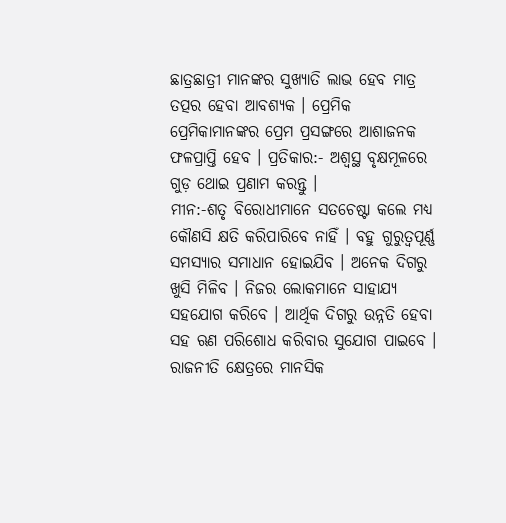ଛାତ୍ରଛାତ୍ରୀ ମାନଙ୍କର ସୁଖ୍ୟାତି ଲାଭ ହେବ ମାତ୍ର ତତ୍ପର ହେବା ଆବଶ୍ୟକ । ପ୍ରେମିକ ପ୍ରେମିକାମାନଙ୍କର ପ୍ରେମ ପ୍ରସଙ୍ଗରେ ଆଶାଜନକ ଫଳପ୍ରାପ୍ତି ହେବ । ପ୍ରତିକାର:- ଅଶ୍ୱସ୍ଥ ବୃକ୍ଷମୂଳରେ ଗୁଡ଼ ଥୋଇ ପ୍ରଣାମ କରନ୍ତୁ ।
ମୀନ:-ଶତୃ ବିରୋଧୀମାନେ ସତଚେଷ୍ଟା କଲେ ମଧ୍ୟ କୌଣସି କ୍ଷତି କରିପାରିବେ ନାହିଁ । ବହୁ ଗୁରୁତ୍ୱପୂର୍ଣ୍ଣ ସମସ୍ୟାର ସମାଧାନ ହୋଇଯିବ । ଅନେକ ଦିଗରୁ ଖୁସି ମିଳିବ । ନିଜର ଲୋକମାନେ ସାହାଯ୍ୟ ସହଯୋଗ କରିବେ । ଆର୍ଥିକ ଦିଗରୁ ଉନ୍ନତି ହେବା ସହ ଋଣ ପରିଶୋଧ କରିବାର ସୁଯୋଗ ପାଇବେ । ରାଜନୀତି କ୍ଷେତ୍ରରେ ମାନସିକ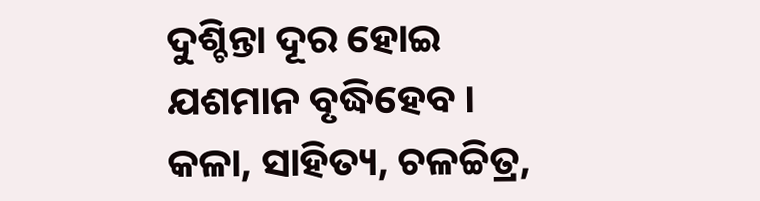ଦୁଶ୍ଚିନ୍ତା ଦୂର ହୋଇ ଯଶମାନ ବୃଦ୍ଧିହେବ । କଳା, ସାହିତ୍ୟ, ଚଳଚ୍ଚିତ୍ର,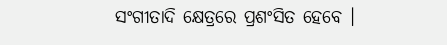ସଂଗୀତାଦି କ୍ଷେତ୍ରରେ ପ୍ରଶଂସିତ ହେବେ ।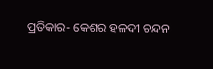ପ୍ରତିକାର- କେଶର ହଳଦୀ ଚନ୍ଦନ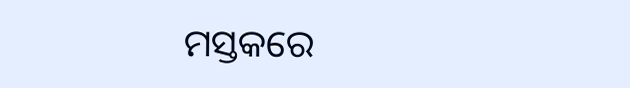ମସ୍ତକରେ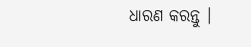ଧାରଣ କରନ୍ତୁ ।